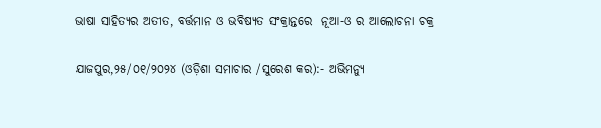ଭାଷା ସାହିତ୍ୟର ଅତୀତ, ବର୍ତ୍ତମାନ ଓ ଭବିଷ୍ୟତ ସଂକ୍ରାନ୍ତରେ  ନୂଆ-ଓ ର ଆଲୋଚନା ଚକ୍ର

ଯାଜପୁର,୨୫/୦୧/୨୦୨୪ (ଓଡ଼ିଶା ସମାଚାର /ସୁରେଶ କର):- ଅଭିମନ୍ୟୁ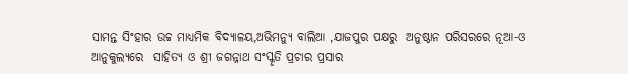ସାମନ୍ତ ସିଂହାର ଉଚ୍ଚ ମାଧ୍ୟମିକ ବିଦ୍ୟାଳୟ,ଅଭିମନ୍ୟୁ ବାଲିଆ ,ଯାଜପୁର ପକ୍ଷରୁ  ଅନୁଷ୍ଠାନ ପରିସରରେ ନୂଆ-ଓ ଆନୁକୁଲ୍ୟରେ  ସାହିତ୍ୟ ଓ ଶ୍ରୀ ଜଗନ୍ନାଥ ସଂସ୍କୃତି ପ୍ରଚାର ପ୍ରସାର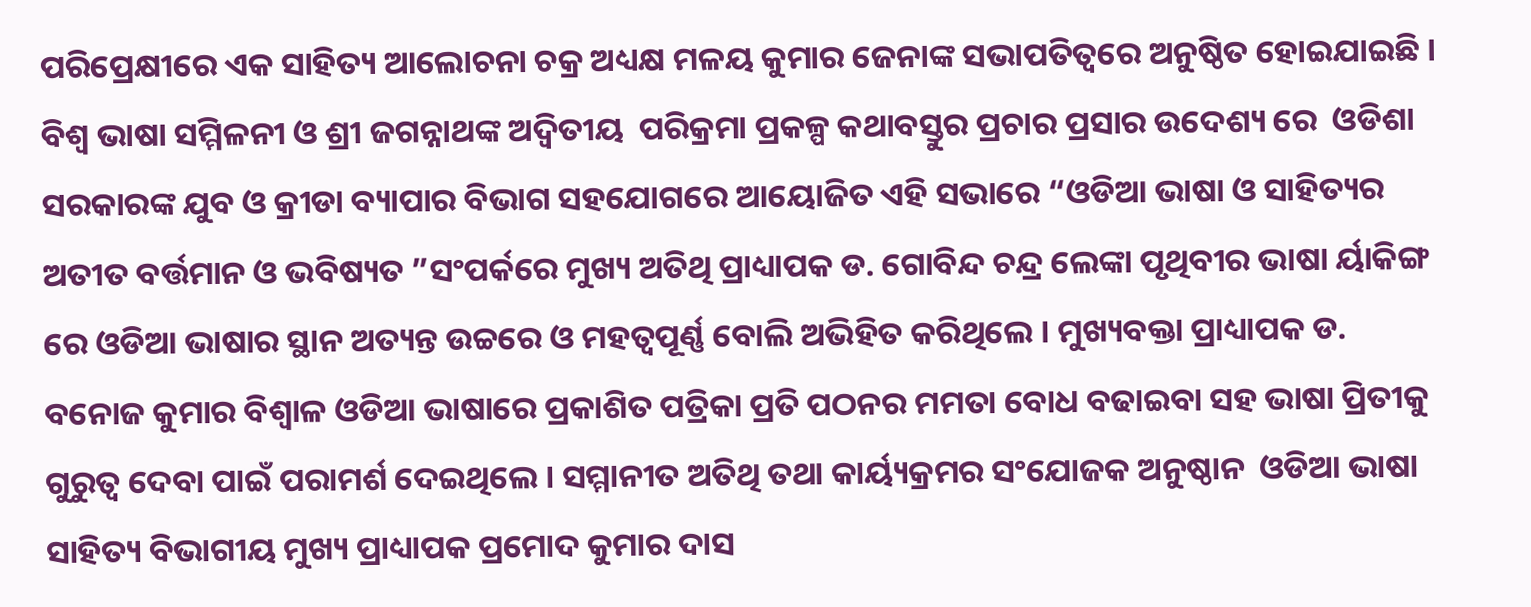ପରିପ୍ରେକ୍ଷୀରେ ଏକ ସାହିତ୍ୟ ଆଲୋଚନା ଚକ୍ର ଅଧ୍ୟକ୍ଷ ମଳୟ କୁମାର ଜେନାଙ୍କ ସଭାପତିତ୍ୱରେ ଅନୁଷ୍ଠିତ ହୋଇଯାଇଛି । ବିଶ୍ୱ ଭାଷା ସମ୍ମିଳନୀ ଓ ଶ୍ରୀ ଜଗନ୍ନାଥଙ୍କ ଅଦ୍ୱିତୀୟ  ପରିକ୍ରମା ପ୍ରକଳ୍ପ କଥାବସ୍ତୁର ପ୍ରଚାର ପ୍ରସାର ଉଦେଶ୍ୟ ରେ  ଓଡିଶା ସରକାରଙ୍କ ଯୁବ ଓ କ୍ରୀଡା ବ୍ୟାପାର ବିଭାଗ ସହଯୋଗରେ ଆୟୋଜିତ ଏହି ସଭାରେ “ଓଡିଆ ଭାଷା ଓ ସାହିତ୍ୟର ଅତୀତ ବର୍ତ୍ତମାନ ଓ ଭବିଷ୍ୟତ ”ସଂପର୍କରେ ମୁଖ୍ୟ ଅତିଥି ପ୍ରାଧ୍ୟାପକ ଡ. ଗୋବିନ୍ଦ ଚନ୍ଦ୍ର ଲେଙ୍କା ପୃଥିବୀର ଭାଷା ର୍ୟାକିଙ୍ଗ ରେ ଓଡିଆ ଭାଷାର ସ୍ଥାନ ଅତ୍ୟନ୍ତ ଉଚ୍ଚରେ ଓ ମହତ୍ୱପୂର୍ଣ୍ଣ ବୋଲି ଅଭିହିତ କରିଥିଲେ । ମୁଖ୍ୟବକ୍ତା ପ୍ରାଧ୍ୟାପକ ଡ. ବନୋଜ କୁମାର ବିଶ୍ୱାଳ ଓଡିଆ ଭାଷାରେ ପ୍ରକାଶିତ ପତ୍ରିକା ପ୍ରତି ପଠନର ମମତା ବୋଧ ବଢାଇବା ସହ ଭାଷା ପ୍ରିତୀକୁ ଗୁରୁତ୍ୱ ଦେବା ପାଇଁ ପରାମର୍ଶ ଦେଇଥିଲେ । ସମ୍ମାନୀତ ଅତିଥି ତଥା କାର୍ୟ୍ୟକ୍ରମର ସଂଯୋଜକ ଅନୁଷ୍ଠାନ  ଓଡିଆ ଭାଷା ସାହିତ୍ୟ ବିଭାଗୀୟ ମୁଖ୍ୟ ପ୍ରାଧ୍ୟାପକ ପ୍ରମୋଦ କୁମାର ଦାସ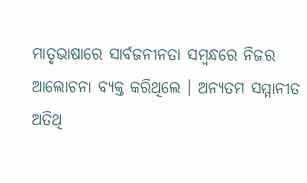ମାତୃଭାଷାରେ ସାର୍ବଜନୀନତା ସମ୍ବନ୍ଧରେ ନିଜର ଆଲୋଚନା ବ୍ୟକ୍ତ କରିଥିଲେ । ଅନ୍ୟତମ ସମ୍ମାନୀତ ଅତିଥି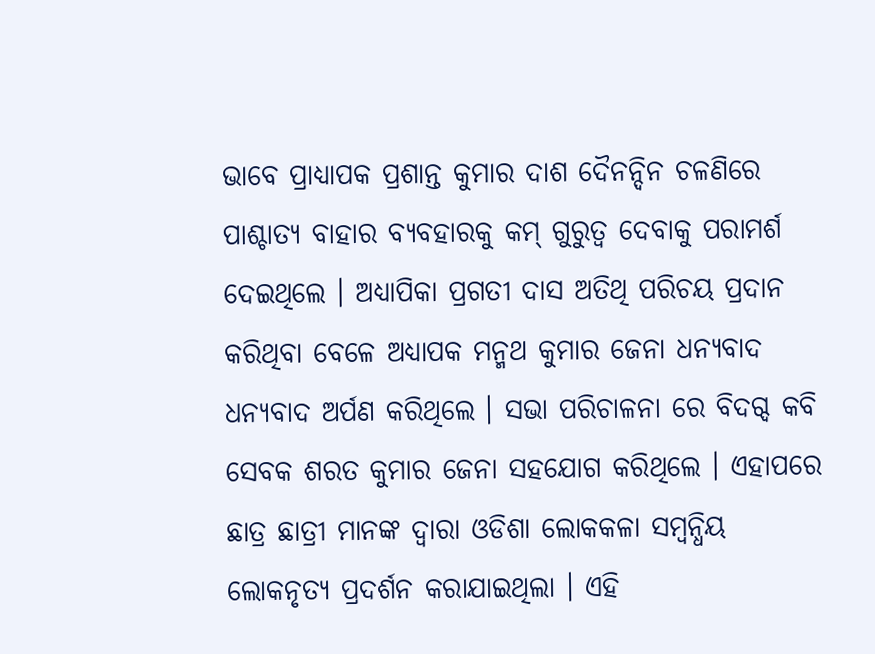ଭାବେ ପ୍ରାଧ୍ୟାପକ ପ୍ରଶାନ୍ତ କୁମାର ଦାଶ ଦୈନନ୍ଦିନ ଚଳଣିରେ ପାଶ୍ଚାତ୍ୟ ବାହାର ବ୍ୟବହାରକୁ କମ୍ ଗୁରୁତ୍ୱ ଦେବାକୁ ପରାମର୍ଶ ଦେଇଥିଲେ । ଅଧ୍ୟାପିକା ପ୍ରଗତୀ ଦାସ ଅତିଥି ପରିଚୟ ପ୍ରଦାନ କରିଥିବା ବେଳେ ଅଧ୍ୟାପକ ମନ୍ମଥ କୁମାର ଜେନା ଧନ୍ୟବାଦ ଧନ୍ୟବାଦ ଅର୍ପଣ କରିଥିଲେ । ସଭା ପରିଚାଳନା ରେ ବିଦଗ୍ଦ କବି ସେବକ ଶରତ କୁମାର ଜେନା ସହଯୋଗ କରିଥିଲେ । ଏହାପରେ ଛାତ୍ର ଛାତ୍ରୀ ମାନଙ୍କ ଦ୍ୱାରା ଓଡିଶା ଲୋକକଳା ସମ୍ବନ୍ଧିୟ ଲୋକନୃତ୍ୟ ପ୍ରଦର୍ଶନ କରାଯାଇଥିଲା । ଏହି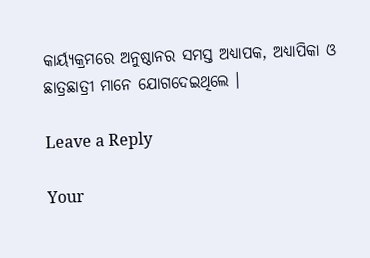କାର୍ୟ୍ୟକ୍ରମରେ ଅନୁଷ୍ଠାନର ସମସ୍ତ ଅଧ୍ୟାପକ, ଅଧ୍ୟାପିକା ଓ ଛାତ୍ରଛାତ୍ରୀ ମାନେ ଯୋଗଦେଇଥିଲେ ।

Leave a Reply

Your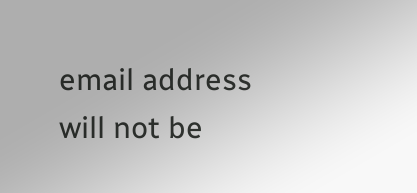email address will not be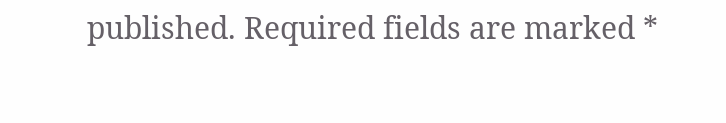published. Required fields are marked *